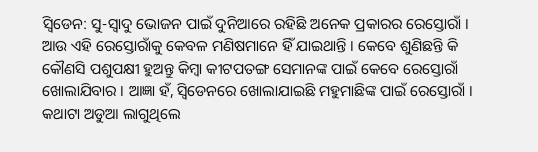ସ୍ବିଡେନ: ସୁ-ସ୍ବାଦୁ ଭୋଜନ ପାଇଁ ଦୁନିଆରେ ରହିଛି ଅନେକ ପ୍ରକାରର ରେସ୍ତୋରାଁ । ଆଉ ଏହି ରେସ୍ତୋରାଁକୁ କେବଳ ମଣିଷମାନେ ହିଁ ଯାଇଥାନ୍ତି । କେବେ ଶୁଣିଛନ୍ତି କି କୌଣସି ପଶୁପକ୍ଷୀ ହୁଅନ୍ତୁ କିମ୍ବା କୀଟପତଙ୍ଗ ସେମାନଙ୍କ ପାଇଁ କେବେ ରେସ୍ତୋରାଁ ଖୋଲାଯିବାର । ଆଜ୍ଞା ହଁ, ସ୍ବିଡେନରେ ଖୋଲାଯାଇଛି ମହୁମାଛିଙ୍କ ପାଇଁ ରେସ୍ତୋରାଁ । କଥାଟା ଅଡୁଆ ଲାଗୁଥିଲେ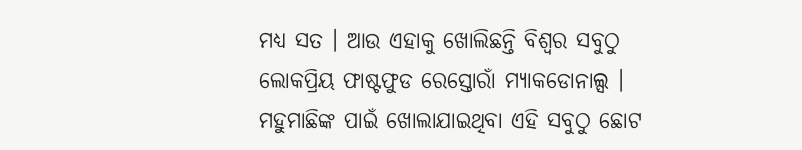ମଧ୍ୟ ସତ । ଆଉ ଏହାକୁ ଖୋଲିଛନ୍ତି ବିଶ୍ବର ସବୁଠୁ ଲୋକପ୍ରିୟ ଫାଷ୍ଟଫୁଡ ରେସ୍ତୋରାଁ ମ୍ୟାକଡୋନାଲ୍ସ ।
ମହୁମାଛିଙ୍କ ପାଇଁ ଖୋଲାଯାଇଥିବା ଏହି ସବୁଠୁ ଛୋଟ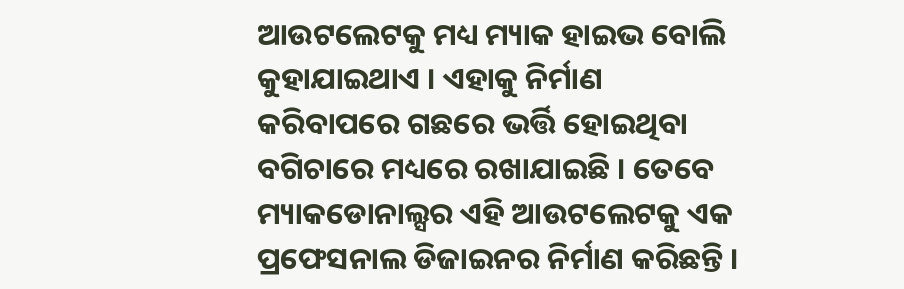ଆଉଟଲେଟକୁ ମଧ୍ୟ ମ୍ୟାକ ହାଇଭ ବୋଲି କୁହାଯାଇଥାଏ । ଏହାକୁ ନିର୍ମାଣ କରିବାପରେ ଗଛରେ ଭର୍ତ୍ତି ହୋଇଥିବା ବଗିଚାରେ ମଧ୍ୟରେ ରଖାଯାଇଛି । ତେବେ ମ୍ୟାକଡୋନାଲ୍ସର ଏହି ଆଉଟଲେଟକୁ ଏକ ପ୍ରଫେସନାଲ ଡିଜାଇନର ନିର୍ମାଣ କରିଛନ୍ତି ।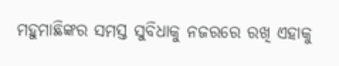ମହୁମାଛିଙ୍କର ସମସ୍ତ ସୁବିଧାକୁ ନଜରରେ ରଖି ଏହାକୁ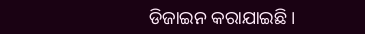ଡିଜାଇନ କରାଯାଇଛି ।